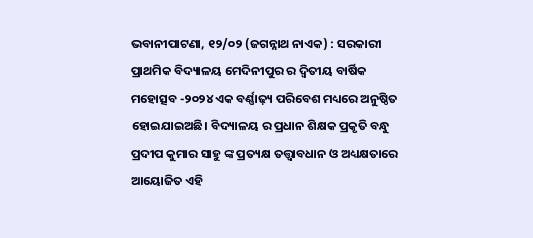ଭବାନୀପାଟଣା, ୧୨/୦୨ (ଜଗନ୍ନାଥ ନାଏକ) : ସରକାରୀ ପ୍ରାଥମିକ ବିଦ୍ୟାଳୟ ମେଦିନୀପୁର ର ଦ୍ଵିତୀୟ ବାର୍ଷିକ ମହୋତ୍ସବ -୨୦୨୪ ଏକ ବର୍ଣ୍ଣାଢ଼୍ୟ ପରିବେଶ ମଧ୍ୟରେ ଅନୁଷ୍ଠିତ ହୋଇଯାଇଅଛି। ବିଦ୍ୟାଳୟ ର ପ୍ରଧାନ ଶିକ୍ଷକ ପ୍ରକୃତି ବନ୍ଧୁ ପ୍ରଦୀପ କୁମାର ସାହୁ ଙ୍କ ପ୍ରତ୍ୟକ୍ଷ ତତ୍ତ୍ଵାବଧାନ ଓ ଅଧ୍ୟକ୍ଷତାରେ ଆୟୋଜିତ ଏହି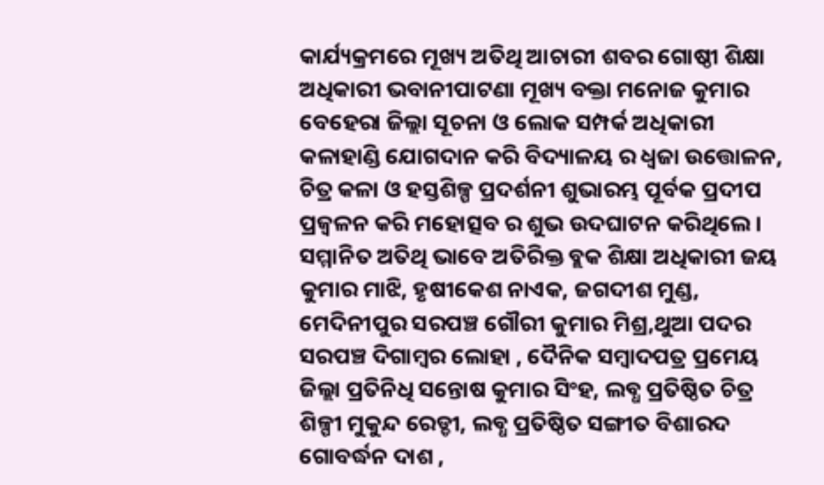କାର୍ଯ୍ୟକ୍ରମରେ ମୂଖ୍ୟ ଅତିଥି ଆଚାରୀ ଶବର ଗୋଷ୍ଠୀ ଶିକ୍ଷା ଅଧିକାରୀ ଭବାନୀପାଟଣା ମୂଖ୍ୟ ବକ୍ତା ମନୋଜ କୁମାର ବେହେରା ଜିଲ୍ଲା ସୂଚନା ଓ ଲୋକ ସମ୍ପର୍କ ଅଧିକାରୀ କଳାହାଣ୍ଡି ଯୋଗଦାନ କରି ବିଦ୍ୟାଳୟ ର ଧ୍ଵଜା ଉତ୍ତୋଳନ, ଚିତ୍ର କଳା ଓ ହସ୍ତଶିଳ୍ପ ପ୍ରଦର୍ଶନୀ ଶୁଭାରମ୍ଭ ପୂର୍ବକ ପ୍ରଦୀପ ପ୍ରଜ୍ବଳନ କରି ମହୋତ୍ସବ ର ଶୁଭ ଉଦଘାଟନ କରିଥିଲେ। ସମ୍ମାନିତ ଅତିଥି ଭାବେ ଅତିରିକ୍ତ ବ୍ଲକ ଶିକ୍ଷା ଅଧିକାରୀ ଜୟ କୁମାର ମାଝି, ହୃଷୀକେଶ ନାଏକ, ଜଗଦୀଶ ମୁଣ୍ଡ, ମେଦିନୀପୁର ସରପଞ୍ଚ ଗୌରୀ କୁମାର ମିଶ୍ର,ଥୁଆ ପଦର ସରପଞ୍ଚ ଦିଗାମ୍ବର ଲୋହା , ଦୈନିକ ସମ୍ବାଦପତ୍ର ପ୍ରମେୟ ଜିଲ୍ଲା ପ୍ରତିନିଧି ସନ୍ତୋଷ କୁମାର ସିଂହ, ଲବ୍ଧ ପ୍ରତିଷ୍ଠିତ ଚିତ୍ର ଶିଳ୍ପୀ ମୁକୁନ୍ଦ ରେଡ୍ଡୀ, ଲବ୍ଧ ପ୍ରତିଷ୍ଠିତ ସଙ୍ଗୀତ ବିଶାରଦ ଗୋବର୍ଦ୍ଧନ ଦାଶ ,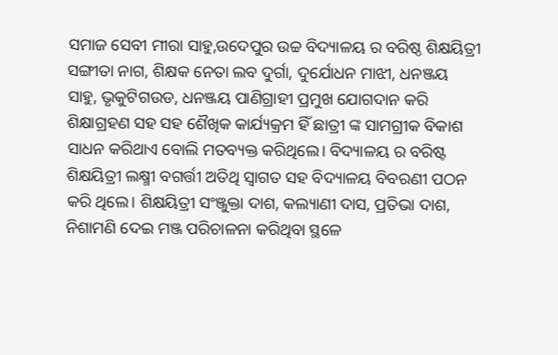ସମାଜ ସେବୀ ମୀରା ସାହୁ,ଉଦେପୁର ଉଚ୍ଚ ବିଦ୍ୟାଳୟ ର ବରିଷ୍ଠ ଶିକ୍ଷୟିତ୍ରୀ ସଙ୍ଗୀତା ନାଗ, ଶିକ୍ଷକ ନେତା ଲବ ଦୁର୍ଗା, ଦୁର୍ଯୋଧନ ମାଝୀ, ଧନଞ୍ଜୟ ସାହୁ, ଭୃକୁଟିଗଉଡ, ଧନଞ୍ଜୟ ପାଣିଗ୍ରାହୀ ପ୍ରମୁଖ ଯୋଗଦାନ କରି ଶିକ୍ଷାଗ୍ରହଣ ସହ ସହ ଶୈଖିକ କାର୍ଯ୍ୟକ୍ରମ ହିଁ ଛାତ୍ରୀ ଙ୍କ ସାମଗ୍ରୀକ ବିକାଶ ସାଧନ କରିଥାଏ ବୋଲି ମତବ୍ୟକ୍ତ କରିଥିଲେ। ବିଦ୍ୟାଳୟ ର ବରିଷ୍ଟ ଶିକ୍ଷୟିତ୍ରୀ ଲକ୍ଷ୍ମୀ ବଗର୍ତ୍ତୀ ଅତିଥି ସ୍ବାଗତ ସହ ବିଦ୍ୟାଳୟ ବିବରଣୀ ପଠନ କରି ଥିଲେ। ଶିକ୍ଷୟିତ୍ରୀ ସଂଞ୍ଜୁକ୍ତା ଦାଶ, କଲ୍ୟାଣୀ ଦାସ, ପ୍ରତିଭା ଦାଶ, ନିଶାମଣି ଦେଇ ମଞ୍ଜ ପରିଚାଳନା କରିଥିବା ସ୍ଥଳେ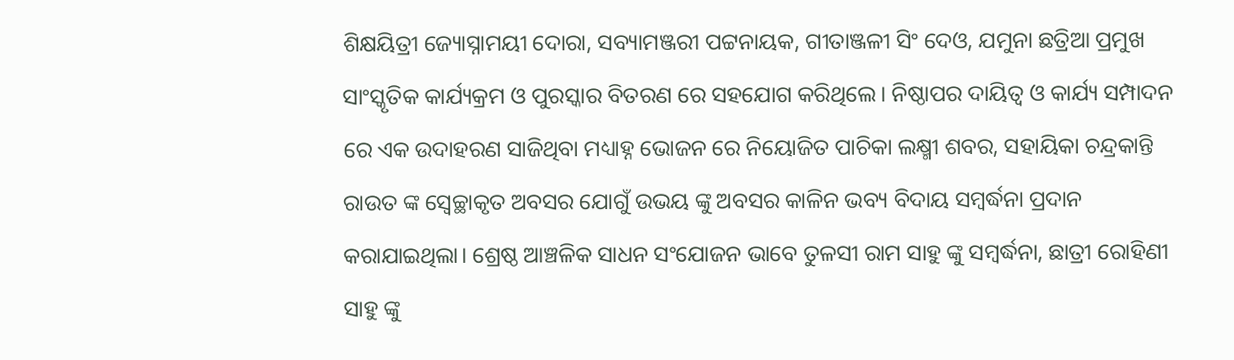ଶିକ୍ଷୟିତ୍ରୀ ଜ୍ୟୋସ୍ନାମୟୀ ଦୋରା, ସବ୍ୟାମଞ୍ଜରୀ ପଟ୍ଟନାୟକ, ଗୀତାଞ୍ଜଳୀ ସିଂ ଦେଓ, ଯମୁନା ଛତ୍ରିଆ ପ୍ରମୁଖ ସାଂସ୍କୃତିକ କାର୍ଯ୍ୟକ୍ରମ ଓ ପୁରସ୍କାର ବିତରଣ ରେ ସହଯୋଗ କରିଥିଲେ। ନିଷ୍ଠାପର ଦାୟିତ୍ଵ ଓ କାର୍ଯ୍ୟ ସମ୍ପାଦନ ରେ ଏକ ଉଦାହରଣ ସାଜିଥିବା ମଧ୍ୟାହ୍ନ ଭୋଜନ ରେ ନିୟୋଜିତ ପାଚିକା ଲକ୍ଷ୍ମୀ ଶବର, ସହାୟିକା ଚନ୍ଦ୍ରକାନ୍ତି ରାଉତ ଙ୍କ ସ୍ବେଚ୍ଛାକୃତ ଅବସର ଯୋଗୁଁ ଉଭୟ ଙ୍କୁ ଅବସର କାଳିନ ଭବ୍ୟ ବିଦାୟ ସମ୍ବର୍ଦ୍ଧନା ପ୍ରଦାନ କରାଯାଇଥିଲା। ଶ୍ରେଷ୍ଠ ଆଞ୍ଚଳିକ ସାଧନ ସଂଯୋଜନ ଭାବେ ତୁଳସୀ ରାମ ସାହୁ ଙ୍କୁ ସମ୍ବର୍ଦ୍ଧନା, ଛାତ୍ରୀ ରୋହିଣୀ ସାହୁ ଙ୍କୁ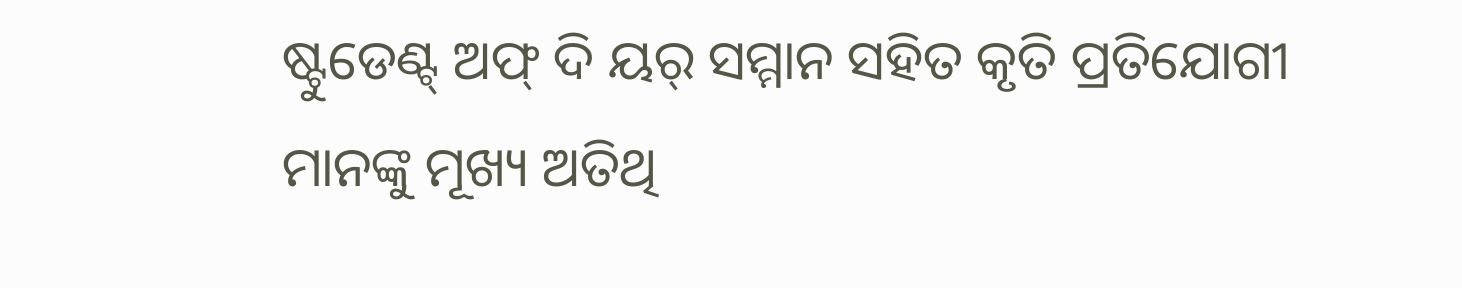ଷ୍ଟୁଡେଣ୍ଟ୍ ଅଫ୍ ଦି ୟର୍ ସମ୍ମାନ ସହିତ କୃତି ପ୍ରତିଯୋଗୀ ମାନଙ୍କୁ ମୂଖ୍ୟ ଅତିଥି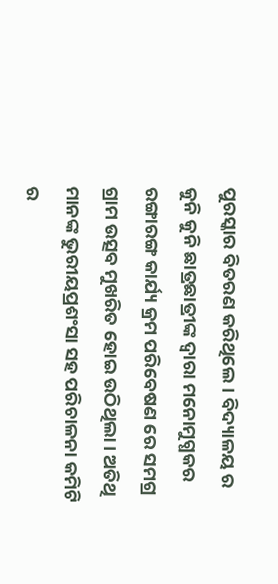ପୁରସ୍କାର ବିତରଣ କରିଥିଲେ। ବିଦ୍ୟାଳୟ ର କୁନି କୁନି ଛାତ୍ରଛାତ୍ରୀଙ୍କ ଦ୍ବାରା ମନୋମୁଗ୍ଧକର ରଙ୍ଗାରଙ୍ଗ କାର୍ଯ୍ୟ କ୍ରମ ପରିବେଷଣ ରେ ସମଗ୍ର ଗ୍ରାମ ଉତ୍ସବ ମୁଖରିତ ହୋଇ ଉଠିଥିଲା। ଅତିଥି ମାନଙ୍କ ଭୁରୀୟପ୍ରଶଂସା ସହ ପରିଚାଳନା କମିଟି ର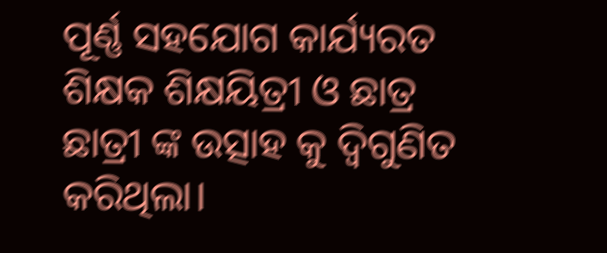ପୂର୍ଣ୍ଣ ସହଯୋଗ କାର୍ଯ୍ୟରତ ଶିକ୍ଷକ ଶିକ୍ଷୟିତ୍ରୀ ଓ ଛାତ୍ର ଛାତ୍ରୀ ଙ୍କ ଉତ୍ସାହ କୁ ଦ୍ୱିଗୁଣିତ କରିଥିଲା।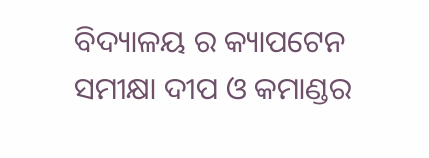ବିଦ୍ୟାଳୟ ର କ୍ୟାପଟେନ ସମୀକ୍ଷା ଦୀପ ଓ କମାଣ୍ଡର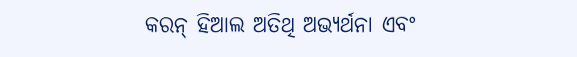କରନ୍ ହିଆଲ ଅତିଥି ଅଭ୍ୟର୍ଥନା ଏବଂ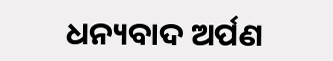ଧନ୍ୟବାଦ ଅର୍ପଣ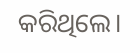କରିଥିଲେ।